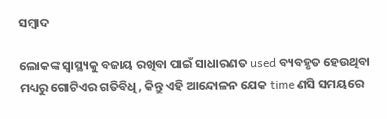ସମ୍ବାଦ

ଲୋକଙ୍କ ସ୍ୱାସ୍ଥ୍ୟକୁ ବଜାୟ ରଖିବା ପାଇଁ ସାଧାରଣତ used ବ୍ୟବହୃତ ହେଉଥିବା ମଧ୍ୟରୁ ଗୋଟିଏର ଗତିବିଧି, କିନ୍ତୁ ଏହି ଆନ୍ଦୋଳନ ଯେକ time ଣସି ସମୟରେ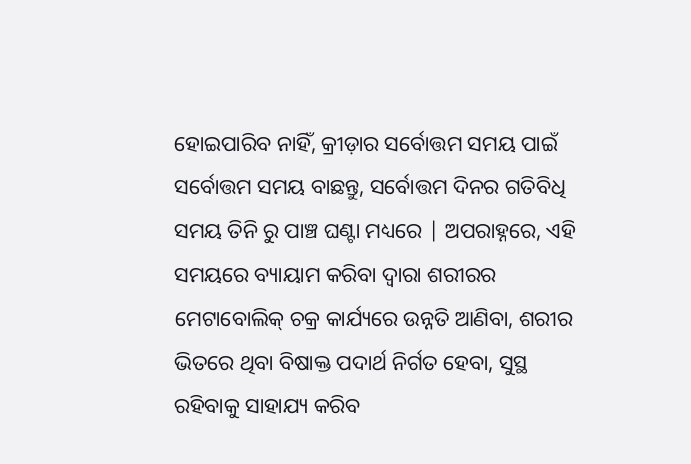ହୋଇପାରିବ ନାହିଁ, କ୍ରୀଡ଼ାର ସର୍ବୋତ୍ତମ ସମୟ ପାଇଁ ସର୍ବୋତ୍ତମ ସମୟ ବାଛନ୍ତୁ, ସର୍ବୋତ୍ତମ ଦିନର ଗତିବିଧି ସମୟ ତିନି ରୁ ପାଞ୍ଚ ଘଣ୍ଟା ମଧ୍ୟରେ | ଅପରାହ୍ନରେ, ଏହି ସମୟରେ ବ୍ୟାୟାମ କରିବା ଦ୍ୱାରା ଶରୀରର ମେଟାବୋଲିକ୍ ଚକ୍ର କାର୍ଯ୍ୟରେ ଉନ୍ନତି ଆଣିବା, ଶରୀର ଭିତରେ ଥିବା ବିଷାକ୍ତ ପଦାର୍ଥ ନିର୍ଗତ ହେବା, ସୁସ୍ଥ ରହିବାକୁ ସାହାଯ୍ୟ କରିବ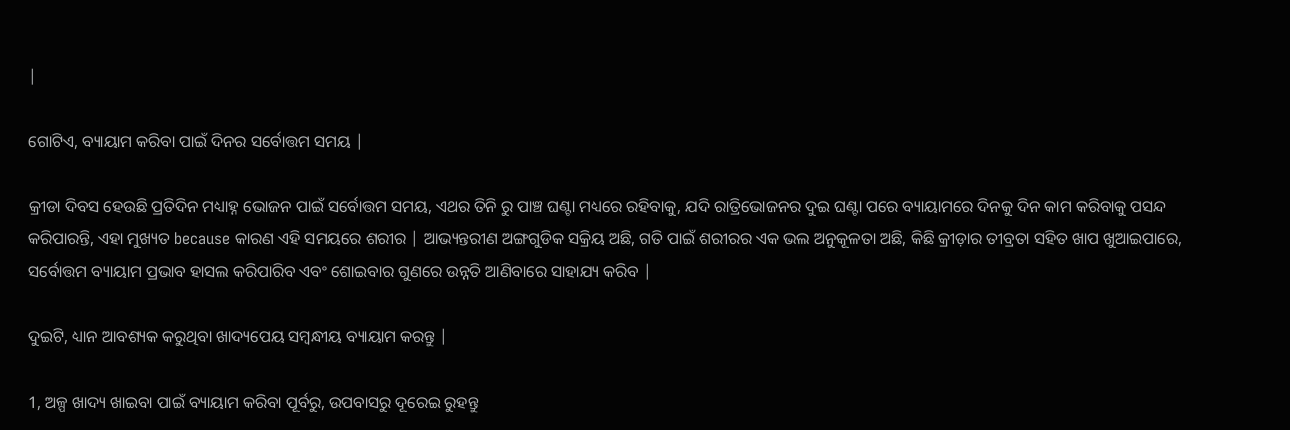|

ଗୋଟିଏ, ବ୍ୟାୟାମ କରିବା ପାଇଁ ଦିନର ସର୍ବୋତ୍ତମ ସମୟ |

କ୍ରୀଡା ଦିବସ ହେଉଛି ପ୍ରତିଦିନ ମଧ୍ୟାହ୍ନ ଭୋଜନ ପାଇଁ ସର୍ବୋତ୍ତମ ସମୟ, ଏଥର ତିନି ରୁ ପାଞ୍ଚ ଘଣ୍ଟା ମଧ୍ୟରେ ରହିବାକୁ, ଯଦି ରାତ୍ରିଭୋଜନର ଦୁଇ ଘଣ୍ଟା ପରେ ବ୍ୟାୟାମରେ ଦିନକୁ ଦିନ କାମ କରିବାକୁ ପସନ୍ଦ କରିପାରନ୍ତି, ଏହା ମୁଖ୍ୟତ because କାରଣ ଏହି ସମୟରେ ଶରୀର | ଆଭ୍ୟନ୍ତରୀଣ ଅଙ୍ଗଗୁଡିକ ସକ୍ରିୟ ଅଛି, ଗତି ପାଇଁ ଶରୀରର ଏକ ଭଲ ଅନୁକୂଳତା ଅଛି, କିଛି କ୍ରୀଡ଼ାର ତୀବ୍ରତା ସହିତ ଖାପ ଖୁଆଇପାରେ, ସର୍ବୋତ୍ତମ ବ୍ୟାୟାମ ପ୍ରଭାବ ହାସଲ କରିପାରିବ ଏବଂ ଶୋଇବାର ଗୁଣରେ ଉନ୍ନତି ଆଣିବାରେ ସାହାଯ୍ୟ କରିବ |

ଦୁଇଟି, ଧ୍ୟାନ ଆବଶ୍ୟକ କରୁଥିବା ଖାଦ୍ୟପେୟ ସମ୍ବନ୍ଧୀୟ ବ୍ୟାୟାମ କରନ୍ତୁ |

1, ଅଳ୍ପ ଖାଦ୍ୟ ଖାଇବା ପାଇଁ ବ୍ୟାୟାମ କରିବା ପୂର୍ବରୁ, ଉପବାସରୁ ଦୂରେଇ ରୁହନ୍ତୁ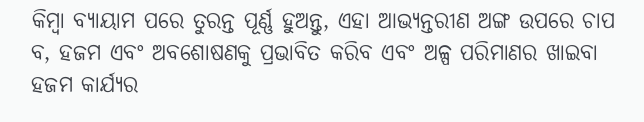କିମ୍ବା ବ୍ୟାୟାମ ପରେ ତୁରନ୍ତ ପୂର୍ଣ୍ଣ ହୁଅନ୍ତୁ, ଏହା ଆଭ୍ୟନ୍ତରୀଣ ଅଙ୍ଗ ଉପରେ ଚାପ ବ, ହଜମ ଏବଂ ଅବଶୋଷଣକୁ ପ୍ରଭାବିତ କରିବ ଏବଂ ଅଳ୍ପ ପରିମାଣର ଖାଇବା ହଜମ କାର୍ଯ୍ୟର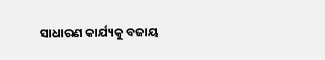ସାଧାରଣ କାର୍ଯ୍ୟକୁ ବଜାୟ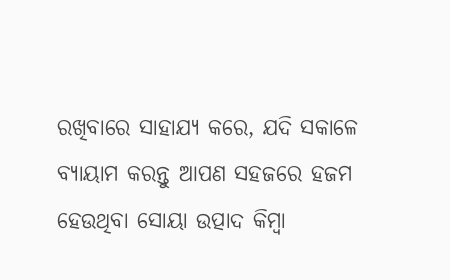ରଖିବାରେ ସାହାଯ୍ୟ କରେ, ଯଦି ସକାଳେ ବ୍ୟାୟାମ କରନ୍ତୁ ଆପଣ ସହଜରେ ହଜମ ହେଉଥିବା ସୋୟା ଉତ୍ପାଦ କିମ୍ବା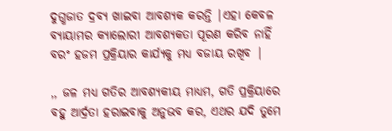ଦୁଗ୍ଧଜାତ ଦ୍ରବ୍ୟ ଖାଇବା ଆବଶ୍ୟକ କରନ୍ତି |ଏହା କେବଳ ବ୍ୟାୟାମର କ୍ୟାଲୋରୀ ଆବଶ୍ୟକତା ପୂରଣ କରିବ ନାହିଁ ବରଂ ହଜମ ପ୍ରକ୍ରିୟାର କାର୍ଯ୍ୟକୁ ମଧ୍ୟ ବଜାୟ ରଖିବ |

,, ଜଳ ମଧ୍ୟ ଗତିର ଆବଶ୍ୟକୀୟ ମାଧ୍ୟମ, ଗତି ପ୍ରକ୍ରିୟାରେ ବହୁ ଆର୍ଦ୍ରତା ହରାଇବାକୁ ଅନୁଭବ କର, ଏଥର ଯଦି ତୁମେ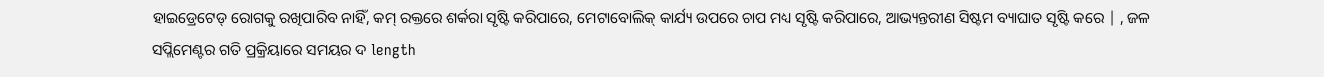ହାଇଡ୍ରେଟେଡ୍ ରୋଗକୁ ରଖିପାରିବ ନାହିଁ, କମ୍ ରକ୍ତରେ ଶର୍କରା ସୃଷ୍ଟି କରିପାରେ, ମେଟାବୋଲିକ୍ କାର୍ଯ୍ୟ ଉପରେ ଚାପ ମଧ୍ୟ ସୃଷ୍ଟି କରିପାରେ, ଆଭ୍ୟନ୍ତରୀଣ ସିଷ୍ଟମ ବ୍ୟାଘାତ ସୃଷ୍ଟି କରେ | , ଜଳ ସପ୍ଲିମେଣ୍ଟର ଗତି ପ୍ରକ୍ରିୟାରେ ସମୟର ଦ length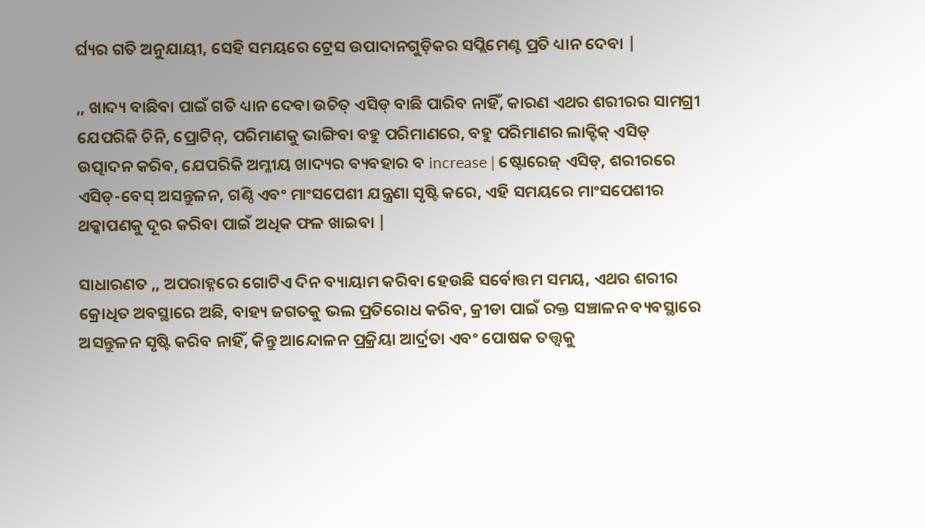ର୍ଘ୍ୟର ଗତି ଅନୁଯାୟୀ, ସେହି ସମୟରେ ଟ୍ରେସ ଉପାଦାନଗୁଡ଼ିକର ସପ୍ଲିମେଣ୍ଟ ପ୍ରତି ଧ୍ୟାନ ଦେବା |

,, ଖାଦ୍ୟ ବାଛିବା ପାଇଁ ଗତି ଧ୍ୟାନ ଦେବା ଉଚିତ୍ ଏସିଡ୍ ବାଛି ପାରିବ ନାହିଁ, କାରଣ ଏଥର ଶରୀରର ସାମଗ୍ରୀ ଯେପରିକି ଚିନି, ପ୍ରୋଟିନ୍, ପରିମାଣକୁ ଭାଙ୍ଗିବା ବହୁ ପରିମାଣରେ, ବହୁ ପରିମାଣର ଲାକ୍ଟିକ୍ ଏସିଡ୍ ଉତ୍ପାଦନ କରିବ, ଯେପରିକି ଅମ୍ଳୀୟ ଖାଦ୍ୟର ବ୍ୟବହାର ବ increase | ଷ୍ଟୋରେଜ୍ ଏସିଡ୍, ଶରୀରରେ ଏସିଡ୍-ବେସ୍ ଅସନ୍ତୁଳନ, ଗଣ୍ଠି ଏବଂ ମାଂସପେଶୀ ଯନ୍ତ୍ରଣା ସୃଷ୍ଟି କରେ, ଏହି ସମୟରେ ମାଂସପେଶୀର ଥକ୍କାପଣକୁ ଦୂର କରିବା ପାଇଁ ଅଧିକ ଫଳ ଖାଇବା |

ସାଧାରଣତ ,, ଅପରାହ୍ନରେ ଗୋଟିଏ ଦିନ ବ୍ୟାୟାମ କରିବା ହେଉଛି ସର୍ବୋତ୍ତମ ସମୟ, ଏଥର ଶରୀର କ୍ରୋଧିତ ଅବସ୍ଥାରେ ଅଛି, ବାହ୍ୟ ଜଗତକୁ ଭଲ ପ୍ରତିରୋଧ କରିବ, କ୍ରୀଡା ପାଇଁ ରକ୍ତ ସଞ୍ଚାଳନ ବ୍ୟବସ୍ଥାରେ ଅସନ୍ତୁଳନ ସୃଷ୍ଟି କରିବ ନାହିଁ, କିନ୍ତୁ ଆନ୍ଦୋଳନ ପ୍ରକ୍ରିୟା ଆର୍ଦ୍ରତା ଏବଂ ପୋଷକ ତତ୍ତ୍ୱକୁ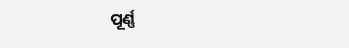ପୂର୍ଣ୍ଣ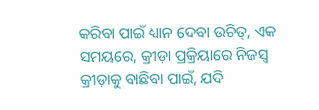କରିବା ପାଇଁ ଧ୍ୟାନ ଦେବା ଉଚିତ୍, ଏକ ସମୟରେ, କ୍ରୀଡ଼ା ପ୍ରକ୍ରିୟାରେ ନିଜସ୍ୱ କ୍ରୀଡ଼ାକୁ ବାଛିବା ପାଇଁ, ଯଦି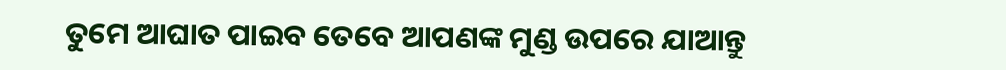ତୁମେ ଆଘାତ ପାଇବ ତେବେ ଆପଣଙ୍କ ମୁଣ୍ଡ ଉପରେ ଯାଆନ୍ତୁ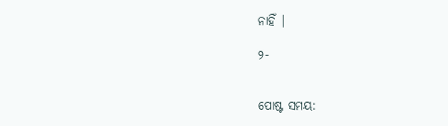ନାହିଁ |

୨-


ପୋଷ୍ଟ ସମୟ: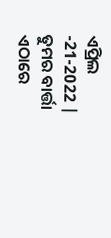ଏପ୍ରିଲ -21-2022 |
ତୁମର ବାର୍ତ୍ତା ଏଠାରେ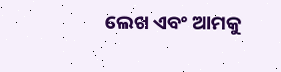ଲେଖ ଏବଂ ଆମକୁ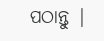ପଠାନ୍ତୁ |